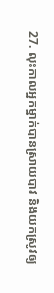27. លុះកាលអ្នកម្នាក់បានស្រាយបាវ និងយកស្រូវឲ្យ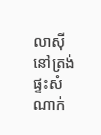លាស៊ី នៅត្រង់ផ្ទះសំណាក់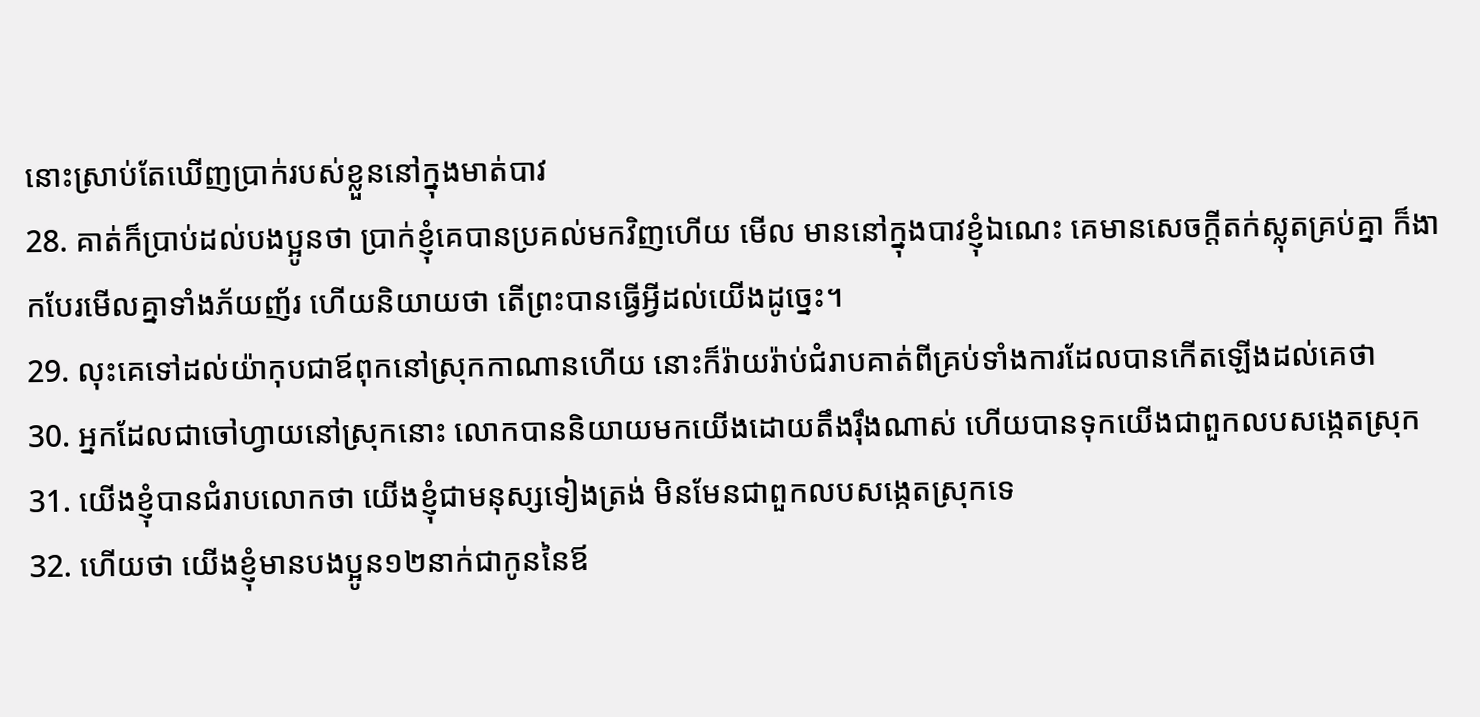នោះស្រាប់តែឃើញប្រាក់របស់ខ្លួននៅក្នុងមាត់បាវ
28. គាត់ក៏ប្រាប់ដល់បងប្អូនថា ប្រាក់ខ្ញុំគេបានប្រគល់មកវិញហើយ មើល មាននៅក្នុងបាវខ្ញុំឯណេះ គេមានសេចក្ដីតក់ស្លុតគ្រប់គ្នា ក៏ងាកបែរមើលគ្នាទាំងភ័យញ័រ ហើយនិយាយថា តើព្រះបានធ្វើអ្វីដល់យើងដូច្នេះ។
29. លុះគេទៅដល់យ៉ាកុបជាឪពុកនៅស្រុកកាណានហើយ នោះក៏រ៉ាយរ៉ាប់ជំរាបគាត់ពីគ្រប់ទាំងការដែលបានកើតឡើងដល់គេថា
30. អ្នកដែលជាចៅហ្វាយនៅស្រុកនោះ លោកបាននិយាយមកយើងដោយតឹងរ៉ឹងណាស់ ហើយបានទុកយើងជាពួកលបសង្កេតស្រុក
31. យើងខ្ញុំបានជំរាបលោកថា យើងខ្ញុំជាមនុស្សទៀងត្រង់ មិនមែនជាពួកលបសង្កេតស្រុកទេ
32. ហើយថា យើងខ្ញុំមានបងប្អូន១២នាក់ជាកូននៃឪ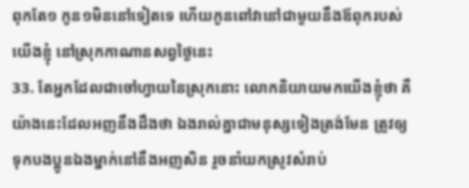ពុកតែ១ កូន១មិននៅទៀតទេ ហើយកូនពៅវានៅជាមួយនឹងឪពុករបស់យើងខ្ញុំ នៅស្រុកកាណានសព្វថ្ងៃនេះ
33. តែអ្នកដែលជាចៅហ្វាយនៃស្រុកនោះ លោកនិយាយមកយើងខ្ញុំថា គឺយ៉ាងនេះដែលអញនឹងដឹងថា ឯងរាល់គ្នាជាមនុស្សទៀងត្រង់មែន ត្រូវឲ្យទុកបងប្អូនឯងម្នាក់នៅនឹងអញសិន រួចនាំយកស្រូវសំរាប់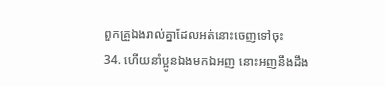ពួកគ្រួឯងរាល់គ្នាដែលអត់នោះចេញទៅចុះ
34. ហើយនាំប្អូនឯងមកឯអញ នោះអញនឹងដឹង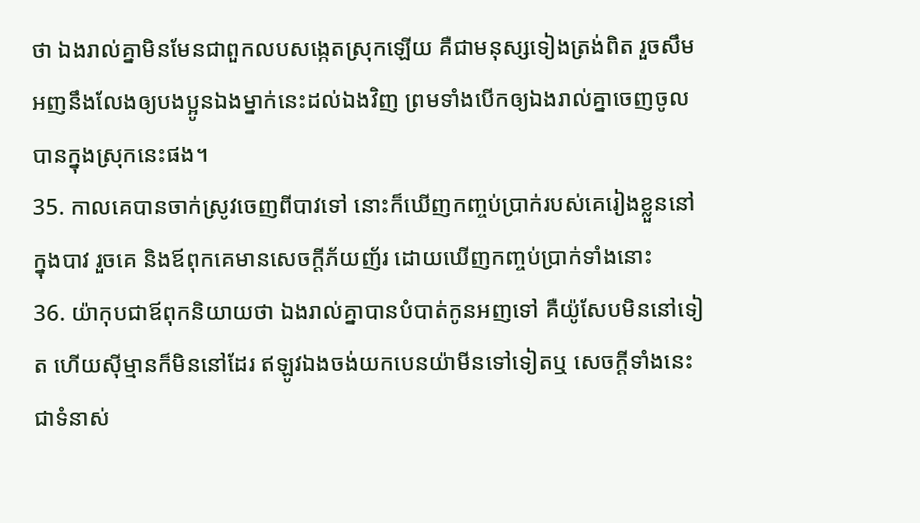ថា ឯងរាល់គ្នាមិនមែនជាពួកលបសង្កេតស្រុកឡើយ គឺជាមនុស្សទៀងត្រង់ពិត រួចសឹមអញនឹងលែងឲ្យបងប្អូនឯងម្នាក់នេះដល់ឯងវិញ ព្រមទាំងបើកឲ្យឯងរាល់គ្នាចេញចូលបានក្នុងស្រុកនេះផង។
35. កាលគេបានចាក់ស្រូវចេញពីបាវទៅ នោះក៏ឃើញកញ្ចប់ប្រាក់របស់គេរៀងខ្លួននៅក្នុងបាវ រួចគេ និងឪពុកគេមានសេចក្ដីភ័យញ័រ ដោយឃើញកញ្ចប់ប្រាក់ទាំងនោះ
36. យ៉ាកុបជាឪពុកនិយាយថា ឯងរាល់គ្នាបានបំបាត់កូនអញទៅ គឺយ៉ូសែបមិននៅទៀត ហើយស៊ីម្មានក៏មិននៅដែរ ឥឡូវឯងចង់យកបេនយ៉ាមីនទៅទៀតឬ សេចក្ដីទាំងនេះជាទំនាស់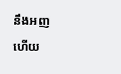នឹងអញហើយ